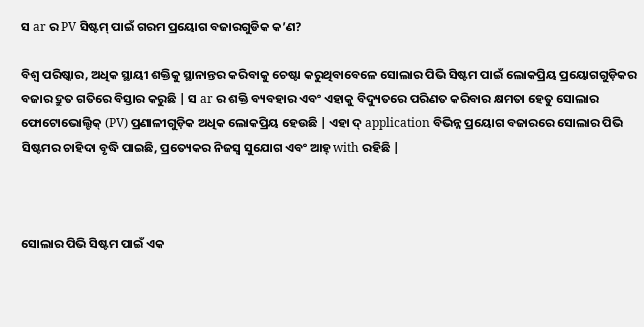ସ ar ର PV ସିଷ୍ଟମ୍ ପାଇଁ ଗରମ ପ୍ରୟୋଗ ବଜାରଗୁଡିକ କ’ଣ?

ବିଶ୍ୱ ପରିଷ୍କାର, ଅଧିକ ସ୍ଥାୟୀ ଶକ୍ତିକୁ ସ୍ଥାନାନ୍ତର କରିବାକୁ ଚେଷ୍ଟା କରୁଥିବାବେଳେ ସୋଲାର ପିଭି ସିଷ୍ଟମ ପାଇଁ ଲୋକପ୍ରିୟ ପ୍ରୟୋଗଗୁଡ଼ିକର ବଜାର ଦ୍ରୁତ ଗତିରେ ବିସ୍ତାର କରୁଛି | ସ ar ର ଶକ୍ତି ବ୍ୟବହାର ଏବଂ ଏହାକୁ ବିଦ୍ୟୁତରେ ପରିଣତ କରିବାର କ୍ଷମତା ହେତୁ ସୋଲାର ଫୋଟୋଭୋଲ୍ଟିକ୍ (PV) ପ୍ରଣାଳୀଗୁଡ଼ିକ ଅଧିକ ଲୋକପ୍ରିୟ ହେଉଛି | ଏହା ଦ୍ application ବିଭିନ୍ନ ପ୍ରୟୋଗ ବଜାରରେ ସୋଲାର ପିଭି ସିଷ୍ଟମର ଚାହିଦା ବୃଦ୍ଧି ପାଇଛି, ପ୍ରତ୍ୟେକର ନିଜସ୍ୱ ସୁଯୋଗ ଏବଂ ଆହ୍ with ରହିଛି |



ସୋଲାର ପିଭି ସିଷ୍ଟମ ପାଇଁ ଏକ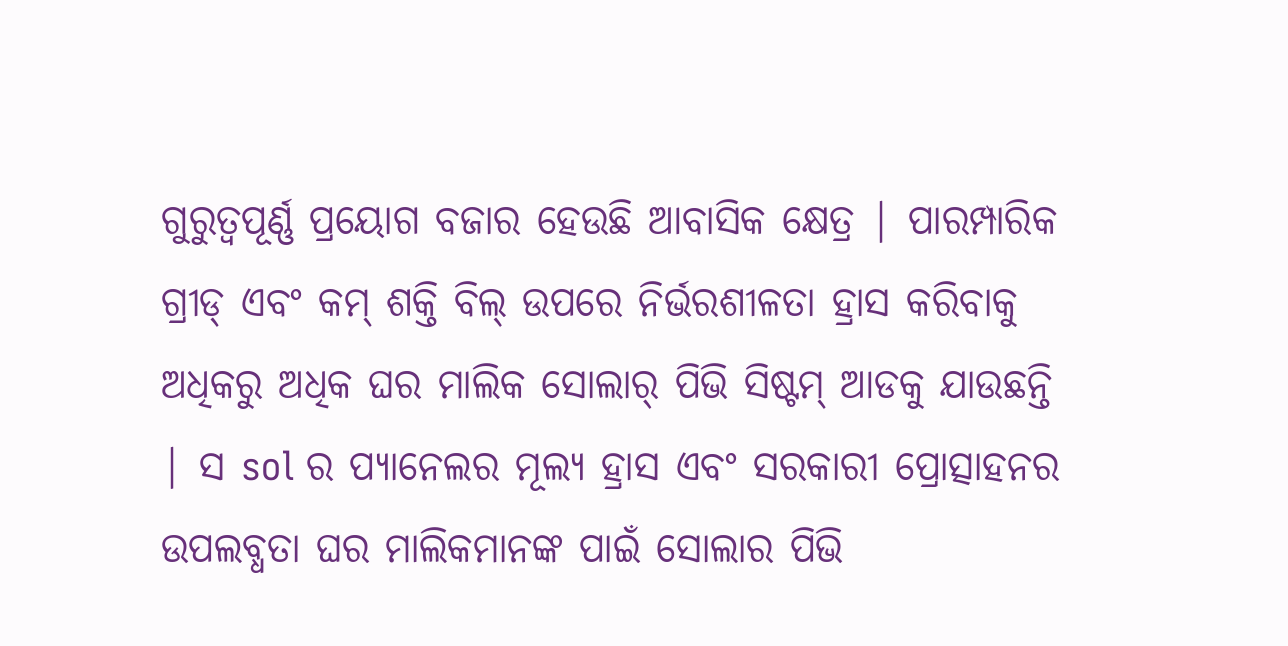ଗୁରୁତ୍ୱପୂର୍ଣ୍ଣ ପ୍ରୟୋଗ ବଜାର ହେଉଛି ଆବାସିକ କ୍ଷେତ୍ର | ପାରମ୍ପାରିକ ଗ୍ରୀଡ୍ ଏବଂ କମ୍ ଶକ୍ତି ବିଲ୍ ଉପରେ ନିର୍ଭରଶୀଳତା ହ୍ରାସ କରିବାକୁ ଅଧିକରୁ ଅଧିକ ଘର ମାଲିକ ସୋଲାର୍ ପିଭି ସିଷ୍ଟମ୍ ଆଡକୁ ଯାଉଛନ୍ତି | ସ sol ର ପ୍ୟାନେଲର ମୂଲ୍ୟ ହ୍ରାସ ଏବଂ ସରକାରୀ ପ୍ରୋତ୍ସାହନର ଉପଲବ୍ଧତା ଘର ମାଲିକମାନଙ୍କ ପାଇଁ ସୋଲାର ପିଭି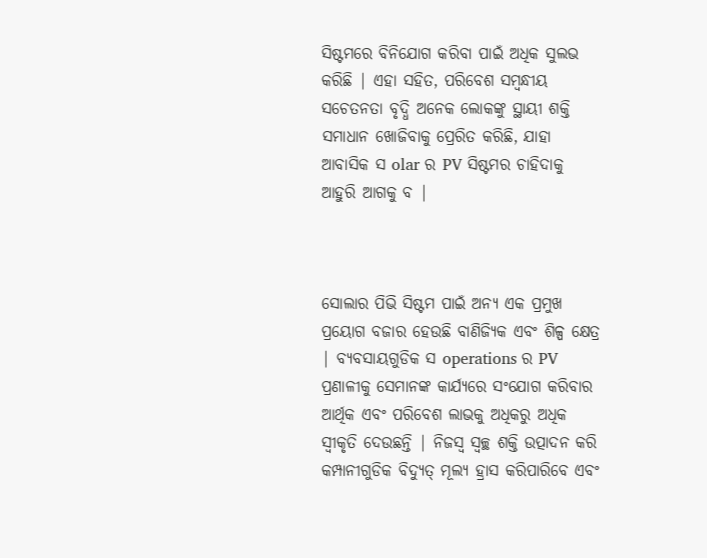ସିଷ୍ଟମରେ ବିନିଯୋଗ କରିବା ପାଇଁ ଅଧିକ ସୁଲଭ କରିଛି | ଏହା ସହିତ, ପରିବେଶ ସମ୍ବନ୍ଧୀୟ ସଚେତନତା ବୃଦ୍ଧି ଅନେକ ଲୋକଙ୍କୁ ସ୍ଥାୟୀ ଶକ୍ତି ସମାଧାନ ଖୋଜିବାକୁ ପ୍ରେରିତ କରିଛି, ଯାହା ଆବାସିକ ସ olar ର PV ସିଷ୍ଟମର ଚାହିଦାକୁ ଆହୁରି ଆଗକୁ ବ |



ସୋଲାର ପିଭି ସିଷ୍ଟମ ପାଇଁ ଅନ୍ୟ ଏକ ପ୍ରମୁଖ ପ୍ରୟୋଗ ବଜାର ହେଉଛି ବାଣିଜ୍ୟିକ ଏବଂ ଶିଳ୍ପ କ୍ଷେତ୍ର | ବ୍ୟବସାୟଗୁଡିକ ସ operations ର PV ପ୍ରଣାଳୀକୁ ସେମାନଙ୍କ କାର୍ଯ୍ୟରେ ସଂଯୋଗ କରିବାର ଆର୍ଥିକ ଏବଂ ପରିବେଶ ଲାଭକୁ ଅଧିକରୁ ଅଧିକ ସ୍ୱୀକୃତି ଦେଉଛନ୍ତି | ନିଜସ୍ୱ ସ୍ୱଚ୍ଛ ଶକ୍ତି ଉତ୍ପାଦନ କରି କମ୍ପାନୀଗୁଡିକ ବିଦ୍ୟୁତ୍ ମୂଲ୍ୟ ହ୍ରାସ କରିପାରିବେ ଏବଂ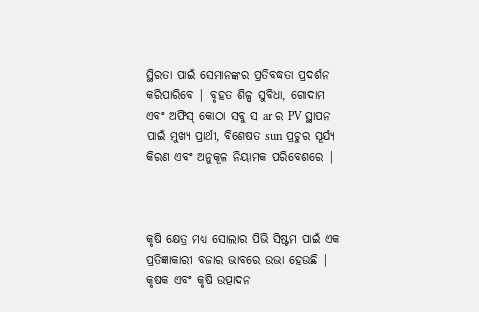ସ୍ଥିରତା ପାଇଁ ସେମାନଙ୍କର ପ୍ରତିବଦ୍ଧତା ପ୍ରଦର୍ଶନ କରିପାରିବେ | ବୃହତ ଶିଳ୍ପ ସୁବିଧା, ଗୋଦାମ ଏବଂ ଅଫିସ୍ କୋଠା ସବୁ ସ ar ର PV ସ୍ଥାପନ ପାଇଁ ମୁଖ୍ୟ ପ୍ରାର୍ଥୀ, ବିଶେଷତ sun ପ୍ରଚୁର ସୂର୍ଯ୍ୟ କିରଣ ଏବଂ ଅନୁକୂଳ ନିୟାମକ ପରିବେଶରେ |



କୃଷି କ୍ଷେତ୍ର ମଧ୍ୟ ସୋଲାର ପିଭି ସିଷ୍ଟମ ପାଇଁ ଏକ ପ୍ରତିଜ୍ଞାକାରୀ ବଜାର ଭାବରେ ଉଭା ହେଉଛି | କୃଷକ ଏବଂ କୃଷି ଉତ୍ପାଦନ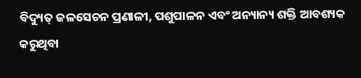ବିଦ୍ୟୁତ୍ ଜଳସେଚନ ପ୍ରଣାଳୀ, ପଶୁପାଳନ ଏବଂ ଅନ୍ୟାନ୍ୟ ଶକ୍ତି ଆବଶ୍ୟକ କରୁଥିବା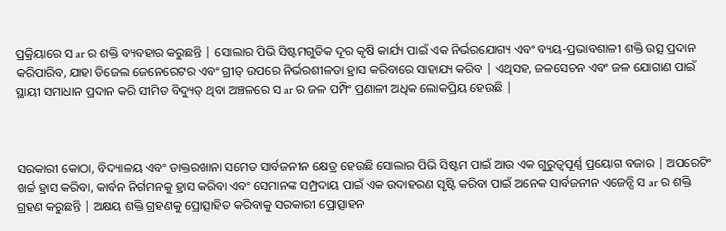ପ୍ରକ୍ରିୟାରେ ସ ar ର ଶକ୍ତି ବ୍ୟବହାର କରୁଛନ୍ତି | ସୋଲାର ପିଭି ସିଷ୍ଟମଗୁଡିକ ଦୂର କୃଷି କାର୍ଯ୍ୟ ପାଇଁ ଏକ ନିର୍ଭରଯୋଗ୍ୟ ଏବଂ ବ୍ୟୟ-ପ୍ରଭାବଶାଳୀ ଶକ୍ତି ଉତ୍ସ ପ୍ରଦାନ କରିପାରିବ, ଯାହା ଡିଜେଲ ଜେନେରେଟର ଏବଂ ଗ୍ରୀଡ୍ ଉପରେ ନିର୍ଭରଶୀଳତା ହ୍ରାସ କରିବାରେ ସାହାଯ୍ୟ କରିବ | ଏଥିସହ, ଜଳସେଚନ ଏବଂ ଜଳ ଯୋଗାଣ ପାଇଁ ସ୍ଥାୟୀ ସମାଧାନ ପ୍ରଦାନ କରି ସୀମିତ ବିଦ୍ୟୁତ୍ ଥିବା ଅଞ୍ଚଳରେ ସ ar ର ଜଳ ପମ୍ପିଂ ପ୍ରଣାଳୀ ଅଧିକ ଲୋକପ୍ରିୟ ହେଉଛି |



ସରକାରୀ କୋଠା, ବିଦ୍ୟାଳୟ ଏବଂ ଡାକ୍ତରଖାନା ସମେତ ସାର୍ବଜନୀନ କ୍ଷେତ୍ର ହେଉଛି ସୋଲାର ପିଭି ସିଷ୍ଟମ ପାଇଁ ଆଉ ଏକ ଗୁରୁତ୍ୱପୂର୍ଣ୍ଣ ପ୍ରୟୋଗ ବଜାର | ଅପରେଟିଂ ଖର୍ଚ୍ଚ ହ୍ରାସ କରିବା, କାର୍ବନ ନିର୍ଗମନକୁ ହ୍ରାସ କରିବା ଏବଂ ସେମାନଙ୍କ ସମ୍ପ୍ରଦାୟ ପାଇଁ ଏକ ଉଦାହରଣ ସୃଷ୍ଟି କରିବା ପାଇଁ ଅନେକ ସାର୍ବଜନୀନ ଏଜେନ୍ସି ସ ar ର ଶକ୍ତି ଗ୍ରହଣ କରୁଛନ୍ତି | ଅକ୍ଷୟ ଶକ୍ତି ଗ୍ରହଣକୁ ପ୍ରୋତ୍ସାହିତ କରିବାକୁ ସରକାରୀ ପ୍ରୋତ୍ସାହନ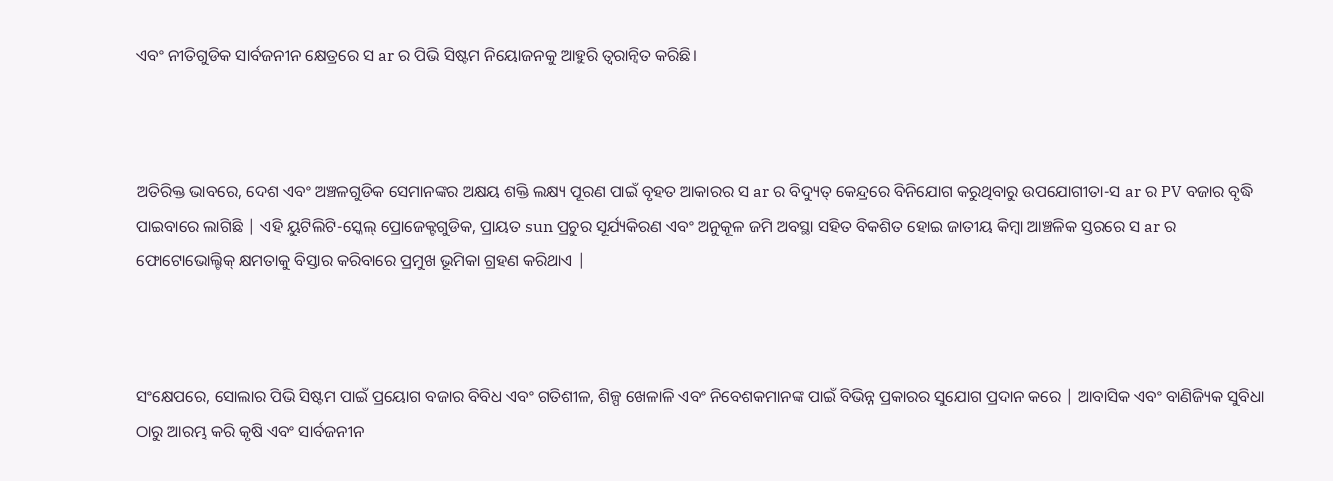ଏବଂ ନୀତିଗୁଡିକ ସାର୍ବଜନୀନ କ୍ଷେତ୍ରରେ ସ ar ର ପିଭି ସିଷ୍ଟମ ନିୟୋଜନକୁ ଆହୁରି ତ୍ୱରାନ୍ୱିତ କରିଛି।



ଅତିରିକ୍ତ ଭାବରେ, ଦେଶ ଏବଂ ଅଞ୍ଚଳଗୁଡିକ ସେମାନଙ୍କର ଅକ୍ଷୟ ଶକ୍ତି ଲକ୍ଷ୍ୟ ପୂରଣ ପାଇଁ ବୃହତ ଆକାରର ସ ar ର ବିଦ୍ୟୁତ୍ କେନ୍ଦ୍ରରେ ବିନିଯୋଗ କରୁଥିବାରୁ ଉପଯୋଗୀତା-ସ ar ର PV ବଜାର ବୃଦ୍ଧି ପାଇବାରେ ଲାଗିଛି | ଏହି ୟୁଟିଲିଟି-ସ୍କେଲ୍ ପ୍ରୋଜେକ୍ଟଗୁଡିକ, ପ୍ରାୟତ sun ପ୍ରଚୁର ସୂର୍ଯ୍ୟକିରଣ ଏବଂ ଅନୁକୂଳ ଜମି ଅବସ୍ଥା ସହିତ ବିକଶିତ ହୋଇ ଜାତୀୟ କିମ୍ବା ଆଞ୍ଚଳିକ ସ୍ତରରେ ସ ar ର ଫୋଟୋଭୋଲ୍ଟିକ୍ କ୍ଷମତାକୁ ବିସ୍ତାର କରିବାରେ ପ୍ରମୁଖ ଭୂମିକା ଗ୍ରହଣ କରିଥାଏ |



ସଂକ୍ଷେପରେ, ସୋଲାର ପିଭି ସିଷ୍ଟମ ପାଇଁ ପ୍ରୟୋଗ ବଜାର ବିବିଧ ଏବଂ ଗତିଶୀଳ, ଶିଳ୍ପ ଖେଳାଳି ଏବଂ ନିବେଶକମାନଙ୍କ ପାଇଁ ବିଭିନ୍ନ ପ୍ରକାରର ସୁଯୋଗ ପ୍ରଦାନ କରେ | ଆବାସିକ ଏବଂ ବାଣିଜ୍ୟିକ ସୁବିଧା ଠାରୁ ଆରମ୍ଭ କରି କୃଷି ଏବଂ ସାର୍ବଜନୀନ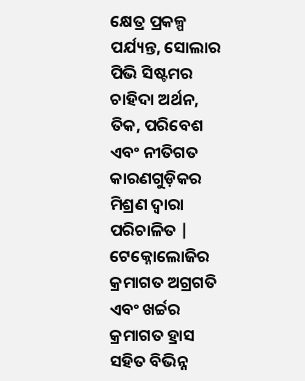କ୍ଷେତ୍ର ପ୍ରକଳ୍ପ ପର୍ଯ୍ୟନ୍ତ, ସୋଲାର ପିଭି ସିଷ୍ଟମର ଚାହିଦା ଅର୍ଥନ, ତିକ, ପରିବେଶ ଏବଂ ନୀତିଗତ କାରଣଗୁଡ଼ିକର ମିଶ୍ରଣ ଦ୍ୱାରା ପରିଚାଳିତ | ଟେକ୍ନୋଲୋଜିର କ୍ରମାଗତ ଅଗ୍ରଗତି ଏବଂ ଖର୍ଚ୍ଚର କ୍ରମାଗତ ହ୍ରାସ ସହିତ ବିଭିନ୍ନ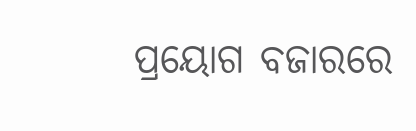ପ୍ରୟୋଗ ବଜାରରେ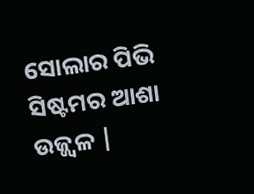ସୋଲାର ପିଭି ସିଷ୍ଟମର ଆଶା ଉଜ୍ଜ୍ୱଳ |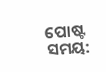ପୋଷ୍ଟ ସମୟ: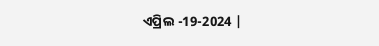ଏପ୍ରିଲ -19-2024 |